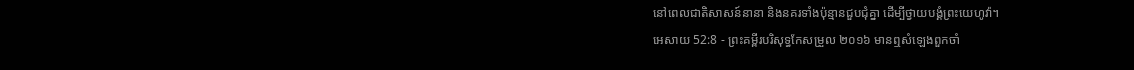នៅពេលជាតិសាសន៍នានា និងនគរទាំងប៉ុន្មានជួបជុំគ្នា ដើម្បីថ្វាយបង្គំព្រះយេហូវ៉ា។
អេសាយ 52:8 - ព្រះគម្ពីរបរិសុទ្ធកែសម្រួល ២០១៦ មានឮសំឡេងពួកចាំ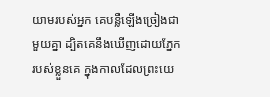យាមរបស់អ្នក គេបន្លឺឡើងច្រៀងជាមួយគ្នា ដ្បិតគេនឹងឃើញដោយភ្នែករបស់ខ្លួនគេ ក្នុងកាលដែលព្រះយេ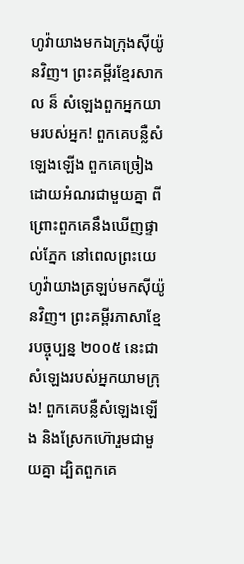ហូវ៉ាយាងមកឯក្រុងស៊ីយ៉ូនវិញ។ ព្រះគម្ពីរខ្មែរសាកល ន៏ សំឡេងពួកអ្នកយាមរបស់អ្នក! ពួកគេបន្លឺសំឡេងឡើង ពួកគេច្រៀងដោយអំណរជាមួយគ្នា ពីព្រោះពួកគេនឹងឃើញផ្ទាល់ភ្នែក នៅពេលព្រះយេហូវ៉ាយាងត្រឡប់មកស៊ីយ៉ូនវិញ។ ព្រះគម្ពីរភាសាខ្មែរបច្ចុប្បន្ន ២០០៥ នេះជាសំឡេងរបស់អ្នកយាមក្រុង! ពួកគេបន្លឺសំឡេងឡើង និងស្រែកហ៊ោរួមជាមួយគ្នា ដ្បិតពួកគេ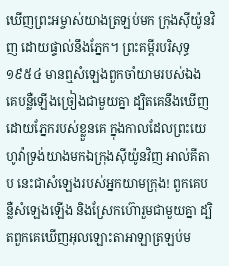ឃើញព្រះអម្ចាស់យាងត្រឡប់មក ក្រុងស៊ីយ៉ូនវិញ ដោយផ្ទាល់នឹងភ្នែក។ ព្រះគម្ពីរបរិសុទ្ធ ១៩៥៤ មានឮសំឡេងពួកចាំយាមរបស់ឯង គេបន្លឺឡើងច្រៀងជាមួយគ្នា ដ្បិតគេនឹងឃើញដោយភ្នែករបស់ខ្លួនគេ ក្នុងកាលដែលព្រះយេហូវ៉ាទ្រង់យាងមកឯក្រុងស៊ីយ៉ូនវិញ អាល់គីតាប នេះជាសំឡេងរបស់អ្នកយាមក្រុង! ពួកគេបន្លឺសំឡេងឡើង និងស្រែកហ៊ោរួមជាមួយគ្នា ដ្បិតពួកគេឃើញអុលឡោះតាអាឡាត្រឡប់ម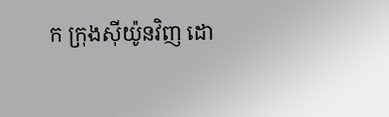ក ក្រុងស៊ីយ៉ូនវិញ ដោ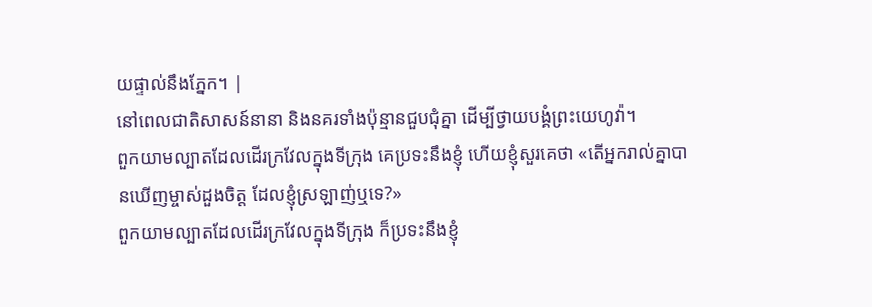យផ្ទាល់នឹងភ្នែក។ |
នៅពេលជាតិសាសន៍នានា និងនគរទាំងប៉ុន្មានជួបជុំគ្នា ដើម្បីថ្វាយបង្គំព្រះយេហូវ៉ា។
ពួកយាមល្បាតដែលដើរក្រវែលក្នុងទីក្រុង គេប្រទះនឹងខ្ញុំ ហើយខ្ញុំសួរគេថា «តើអ្នករាល់គ្នាបានឃើញម្ចាស់ដួងចិត្ត ដែលខ្ញុំស្រឡាញ់ឬទេ?»
ពួកយាមល្បាតដែលដើរក្រវែលក្នុងទីក្រុង ក៏ប្រទះនឹងខ្ញុំ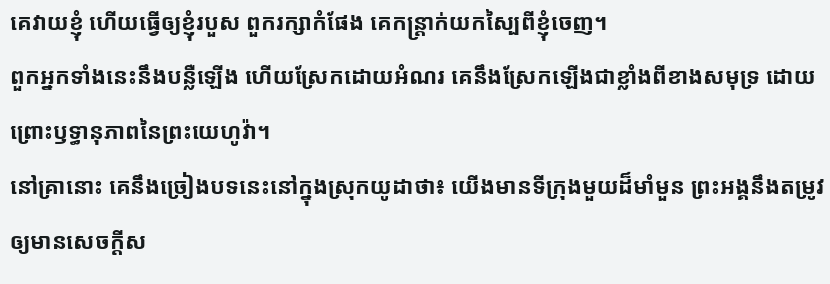គេវាយខ្ញុំ ហើយធ្វើឲ្យខ្ញុំរបួស ពួករក្សាកំផែង គេកន្ត្រាក់យកស្បៃពីខ្ញុំចេញ។
ពួកអ្នកទាំងនេះនឹងបន្លឺឡើង ហើយស្រែកដោយអំណរ គេនឹងស្រែកឡើងជាខ្លាំងពីខាងសមុទ្រ ដោយព្រោះឫទ្ធានុភាពនៃព្រះយេហូវ៉ា។
នៅគ្រានោះ គេនឹងច្រៀងបទនេះនៅក្នុងស្រុកយូដាថា៖ យើងមានទីក្រុងមួយដ៏មាំមួន ព្រះអង្គនឹងតម្រូវឲ្យមានសេចក្ដីស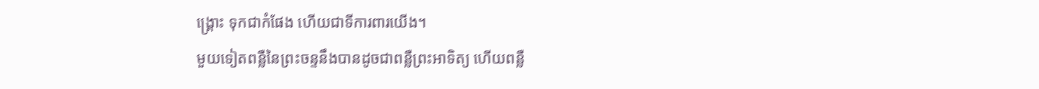ង្គ្រោះ ទុកជាកំផែង ហើយជាទីការពារយើង។
មួយទៀតពន្លឺនៃព្រះចន្ទនឹងបានដូចជាពន្លឺព្រះអាទិត្យ ហើយពន្លឺ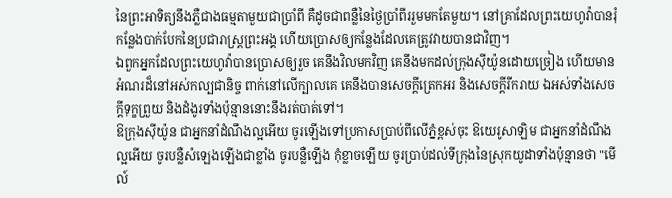នៃព្រះអាទិត្យនឹងភ្លឺជាងធម្មតាមួយជាប្រាំពី គឺដូចជាពន្លឺនៃថ្ងៃប្រាំពីររួមមកតែមួយ។ នៅគ្រាដែលព្រះយេហូវ៉ាបានរុំកន្លែងបាក់បែកនៃប្រជារាស្ត្រព្រះអង្គ ហើយប្រោសឲ្យកន្លែងដែលគេត្រូវវាយបានជាវិញ។
ឯពួកអ្នកដែលព្រះយេហូវ៉ាបានប្រោសឲ្យរួច គេនឹងវិលមកវិញ គេនឹងមកដល់ក្រុងស៊ីយ៉ូនដោយច្រៀង ហើយមានអំណរដ៏នៅអស់កល្បជានិច្ច ពាក់នៅលើក្បាលគេ គេនឹងបានសេចក្ដីត្រេកអរ និងសេចក្ដីរីករាយ ឯអស់ទាំងសេចក្ដីទុក្ខព្រួយ និងដំងូរទាំងប៉ុន្មាននោះនឹងរត់បាត់ទៅ។
ឱក្រុងស៊ីយ៉ូន ជាអ្នកនាំដំណឹងល្អអើយ ចូរឡើងទៅប្រកាសប្រាប់ពីលើភ្នំខ្ពស់ចុះ ឱយេរូសាឡិម ជាអ្នកនាំដំណឹងល្អអើយ ចូរបន្លឺសំឡេងឡើងជាខ្លាំង ចូរបន្លឺឡើង កុំខ្លាចឡើយ ចូរប្រាប់ដល់ទីក្រុងនៃស្រុកយូដាទាំងប៉ុន្មានថា "មើល៍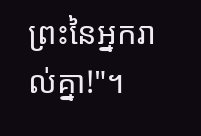ព្រះនៃអ្នករាល់គ្នា!"។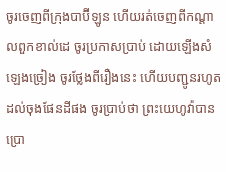ចូរចេញពីក្រុងបាប៊ីឡូន ហើយរត់ចេញពីកណ្ដាលពួកខាល់ដេ ចូរប្រកាសប្រាប់ ដោយឡើងសំឡេងច្រៀង ចូរថ្លែងពីរឿងនេះ ហើយបញ្ជូនរហូតដល់ចុងផែនដីផង ចូរប្រាប់ថា ព្រះយេហូវ៉ាបានប្រោ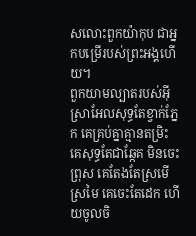សលោះពួកយ៉ាកុប ជាអ្នកបម្រើរបស់ព្រះអង្គហើយ។
ពួកយាមល្បាតរបស់អ៊ីស្រាអែលសុទ្ធតែខ្វាក់ភ្នែក គេគ្រប់គ្នាគ្មានតម្រិះ គេសុទ្ធតែជាឆ្កែគ មិនចេះព្រុស គេតែងតែស្រមើស្រមៃ គេចេះតែដេក ហើយចូលចិ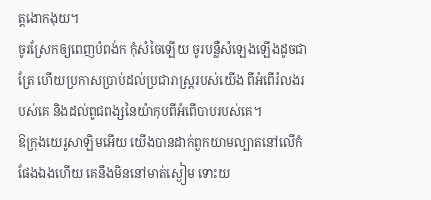ត្តងោកងុយ។
ចូរស្រែកឲ្យពេញបំពង់ក កុំសំចៃឡើយ ចូរបន្លឺសំឡេងឡើងដូចជាត្រែ ហើយប្រកាសប្រាប់ដល់ប្រជារាស្ត្ររបស់យើង ពីអំពើរំលងរបស់គេ និងដល់ពូជពង្សនៃយ៉ាកុបពីអំពើបាបរបស់គេ។
ឱក្រុងយេរូសាឡិមអើយ យើងបានដាក់ពួកយាមល្បាតនៅលើកំផែងឯងហើយ គេនឹងមិននៅមាត់ស្ងៀម ទោះយ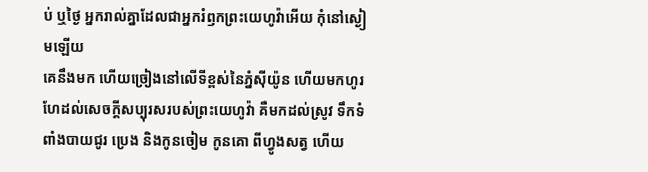ប់ ឬថ្ងៃ អ្នករាល់គ្នាដែលជាអ្នករំឭកព្រះយេហូវ៉ាអើយ កុំនៅស្ងៀមឡើយ
គេនឹងមក ហើយច្រៀងនៅលើទីខ្ពស់នៃភ្នំស៊ីយ៉ូន ហើយមកហូរហែដល់សេចក្ដីសប្បុរសរបស់ព្រះយេហូវ៉ា គឺមកដល់ស្រូវ ទឹកទំពាំងបាយជូរ ប្រេង និងកូនចៀម កូនគោ ពីហ្វូងសត្វ ហើយ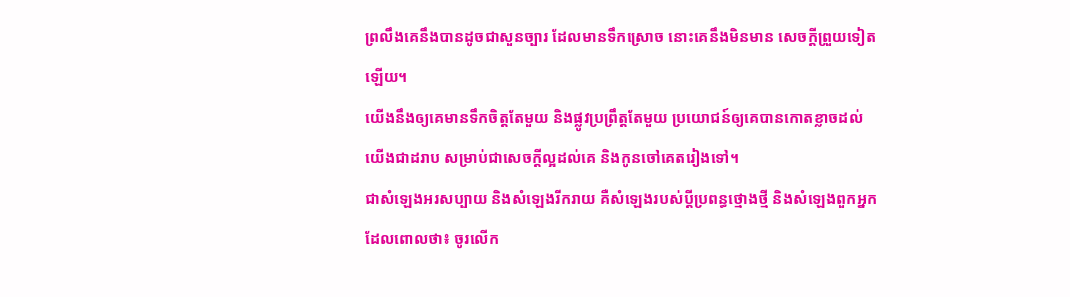ព្រលឹងគេនឹងបានដូចជាសួនច្បារ ដែលមានទឹកស្រោច នោះគេនឹងមិនមាន សេចក្ដីព្រួយទៀតឡើយ។
យើងនឹងឲ្យគេមានទឹកចិត្តតែមួយ និងផ្លូវប្រព្រឹត្តតែមួយ ប្រយោជន៍ឲ្យគេបានកោតខ្លាចដល់យើងជាដរាប សម្រាប់ជាសេចក្ដីល្អដល់គេ និងកូនចៅគេតរៀងទៅ។
ជាសំឡេងអរសប្បាយ និងសំឡេងរីករាយ គឺសំឡេងរបស់ប្ដីប្រពន្ធថ្មោងថ្មី និងសំឡេងពួកអ្នកដែលពោលថា៖ ចូរលើក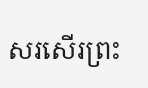សរសើរព្រះ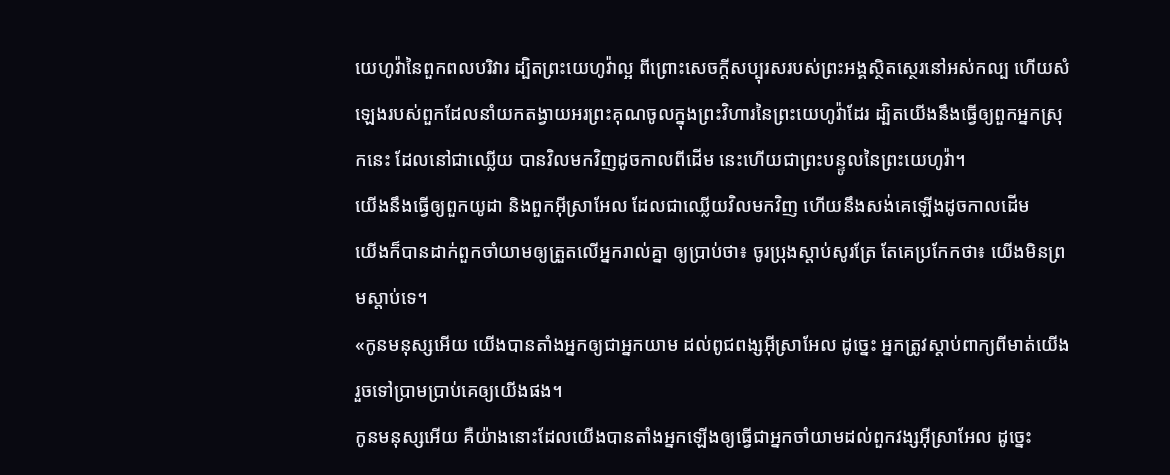យេហូវ៉ានៃពួកពលបរិវារ ដ្បិតព្រះយេហូវ៉ាល្អ ពីព្រោះសេចក្ដីសប្បុរសរបស់ព្រះអង្គស្ថិតស្ថេរនៅអស់កល្ប ហើយសំឡេងរបស់ពួកដែលនាំយកតង្វាយអរព្រះគុណចូលក្នុងព្រះវិហារនៃព្រះយេហូវ៉ាដែរ ដ្បិតយើងនឹងធ្វើឲ្យពួកអ្នកស្រុកនេះ ដែលនៅជាឈ្លើយ បានវិលមកវិញដូចកាលពីដើម នេះហើយជាព្រះបន្ទូលនៃព្រះយេហូវ៉ា។
យើងនឹងធ្វើឲ្យពួកយូដា និងពួកអ៊ីស្រាអែល ដែលជាឈ្លើយវិលមកវិញ ហើយនឹងសង់គេឡើងដូចកាលដើម
យើងក៏បានដាក់ពួកចាំយាមឲ្យត្រួតលើអ្នករាល់គ្នា ឲ្យប្រាប់ថា៖ ចូរប្រុងស្តាប់សូរត្រែ តែគេប្រកែកថា៖ យើងមិនព្រមស្តាប់ទេ។
«កូនមនុស្សអើយ យើងបានតាំងអ្នកឲ្យជាអ្នកយាម ដល់ពូជពង្សអ៊ីស្រាអែល ដូច្នេះ អ្នកត្រូវស្តាប់ពាក្យពីមាត់យើង រួចទៅប្រាមប្រាប់គេឲ្យយើងផង។
កូនមនុស្សអើយ គឺយ៉ាងនោះដែលយើងបានតាំងអ្នកឡើងឲ្យធ្វើជាអ្នកចាំយាមដល់ពួកវង្សអ៊ីស្រាអែល ដូច្នេះ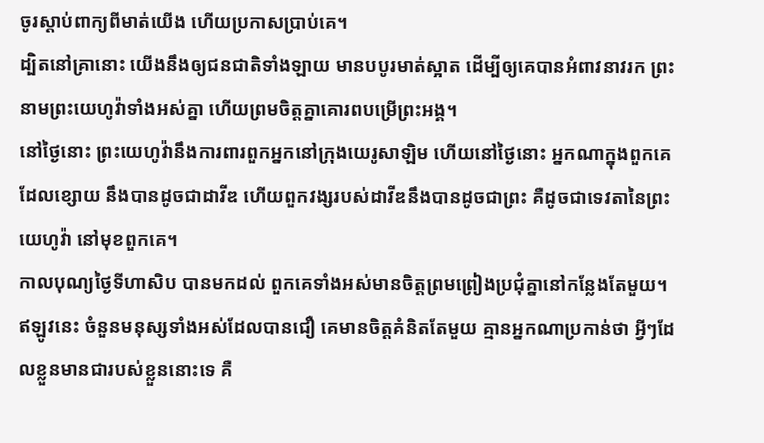ចូរស្តាប់ពាក្យពីមាត់យើង ហើយប្រកាសប្រាប់គេ។
ដ្បិតនៅគ្រានោះ យើងនឹងឲ្យជនជាតិទាំងឡាយ មានបបូរមាត់ស្អាត ដើម្បីឲ្យគេបានអំពាវនាវរក ព្រះនាមព្រះយេហូវ៉ាទាំងអស់គ្នា ហើយព្រមចិត្តគ្នាគោរពបម្រើព្រះអង្គ។
នៅថ្ងៃនោះ ព្រះយេហូវ៉ានឹងការពារពួកអ្នកនៅក្រុងយេរូសាឡិម ហើយនៅថ្ងៃនោះ អ្នកណាក្នុងពួកគេដែលខ្សោយ នឹងបានដូចជាដាវីឌ ហើយពួកវង្សរបស់ដាវីឌនឹងបានដូចជាព្រះ គឺដូចជាទេវតានៃព្រះយេហូវ៉ា នៅមុខពួកគេ។
កាលបុណ្យថ្ងៃទីហាសិប បានមកដល់ ពួកគេទាំងអស់មានចិត្តព្រមព្រៀងប្រជុំគ្នានៅកន្លែងតែមួយ។
ឥឡូវនេះ ចំនួនមនុស្សទាំងអស់ដែលបានជឿ គេមានចិត្តគំនិតតែមួយ គ្មានអ្នកណាប្រកាន់ថា អ្វីៗដែលខ្លួនមានជារបស់ខ្លួននោះទេ គឺ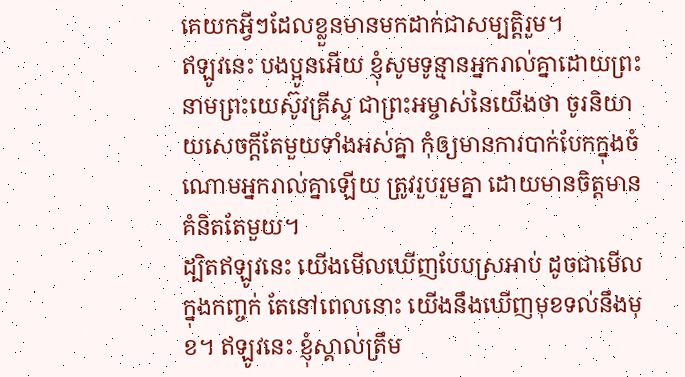គេយកអ្វីៗដែលខ្លួនមានមកដាក់ជាសម្បត្តិរួម។
ឥឡូវនេះ បងប្អូនអើយ ខ្ញុំសូមទូន្មានអ្នករាល់គ្នាដោយព្រះនាមព្រះយេស៊ូវគ្រីស្ទ ជាព្រះអម្ចាស់នៃយើងថា ចូរនិយាយសេចក្តីតែមួយទាំងអស់គ្នា កុំឲ្យមានការបាក់បែកក្នុងចំណោមអ្នករាល់គ្នាឡើយ ត្រូវរួបរួមគ្នា ដោយមានចិត្តមានគំនិតតែមួយ។
ដ្បិតឥឡូវនេះ យើងមើលឃើញបែបស្រអាប់ ដូចជាមើលក្នុងកញ្ចក់ តែនៅពេលនោះ យើងនឹងឃើញមុខទល់នឹងមុខ។ ឥឡូវនេះ ខ្ញុំស្គាល់ត្រឹម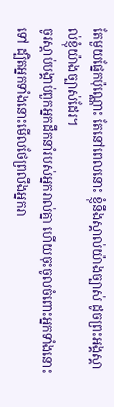តែមួយផ្នែកប៉ុណ្ណោះ តែនៅពេលនោះ ខ្ញុំនឹងស្គាល់យ៉ាងច្បាស់ ដូចព្រះអង្គស្គាល់ខ្ញុំយ៉ាងច្បាស់ដែរ។
ចូរស្តាប់បង្គាប់ពួកអ្នកដឹកនាំរបស់អ្នករាល់គ្នា ហើយចុះចូលចំពោះអ្នកទាំងនោះទៅ ដ្បិតអ្នកទាំងនោះមើលថែព្រលឹងអ្នករា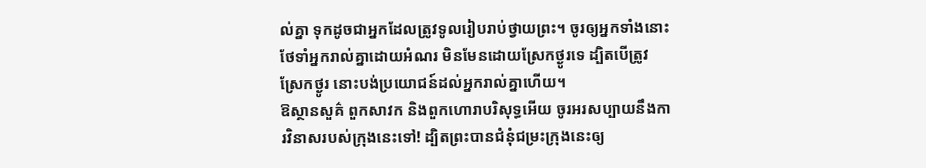ល់គ្នា ទុកដូចជាអ្នកដែលត្រូវទូលរៀបរាប់ថ្វាយព្រះ។ ចូរឲ្យអ្នកទាំងនោះថែទាំអ្នករាល់គ្នាដោយអំណរ មិនមែនដោយស្រែកថ្ងូរទេ ដ្បិតបើត្រូវស្រែកថ្ងូរ នោះបង់ប្រយោជន៍ដល់អ្នករាល់គ្នាហើយ។
ឱស្ថានសួគ៌ ពួកសាវក និងពួកហោរាបរិសុទ្ធអើយ ចូរអរសប្បាយនឹងការវិនាសរបស់ក្រុងនេះទៅ! ដ្បិតព្រះបានជំនុំជម្រះក្រុងនេះឲ្យ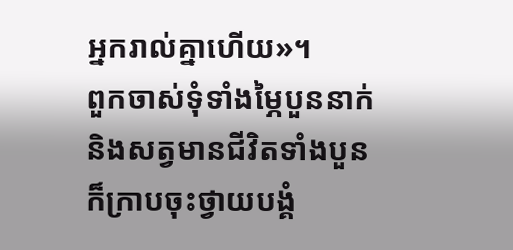អ្នករាល់គ្នាហើយ»។
ពួកចាស់ទុំទាំងម្ភៃបួននាក់ និងសត្វមានជីវិតទាំងបួន ក៏ក្រាបចុះថ្វាយបង្គំ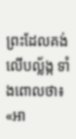ព្រះដែលគង់លើបល្ល័ង្ក ទាំងពោលថា៖ «អា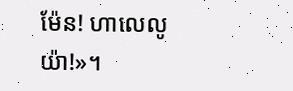ម៉ែន! ហាលេលូយ៉ា!»។